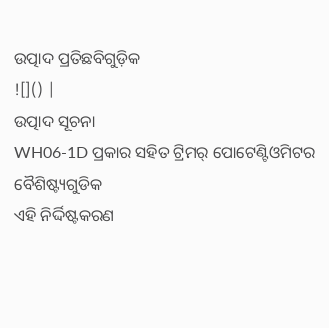ଉତ୍ପାଦ ପ୍ରତିଛବିଗୁଡ଼ିକ
![]() |
ଉତ୍ପାଦ ସୂଚନା
WH06-1D ପ୍ରକାର ସହିତ ଟ୍ରିମର୍ ପୋଟେଣ୍ଟିଓମିଟର
ବୈଶିଷ୍ଟ୍ୟଗୁଡିକ
ଏହି ନିର୍ଦ୍ଦିଷ୍ଟକରଣ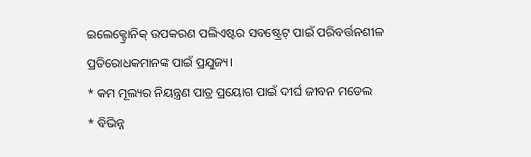ଇଲେକ୍ଟ୍ରୋନିକ୍ ଉପକରଣ ପଲିଏଷ୍ଟର ସବଷ୍ଟ୍ରେଟ୍ ପାଇଁ ପରିବର୍ତ୍ତନଶୀଳ ପ୍ରତିରୋଧକମାନଙ୍କ ପାଇଁ ପ୍ରଯୁଜ୍ୟ।
* କମ ମୂଲ୍ୟର ନିୟନ୍ତ୍ରଣ ପାତ୍ର ପ୍ରୟୋଗ ପାଇଁ ଦୀର୍ଘ ଜୀବନ ମଡେଲ
* ବିଭିନ୍ନ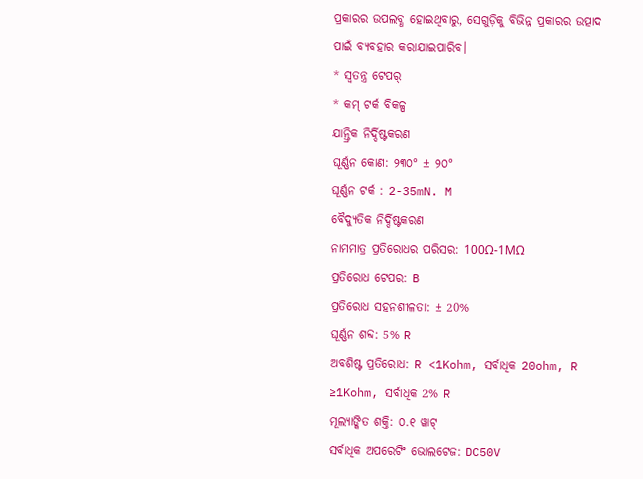ପ୍ରକାରର ଉପଲବ୍ଧ ହୋଇଥିବାରୁ, ସେଗୁଡ଼ିକୁ ବିଭିନ୍ନ ପ୍ରକାରର ଉତ୍ପାଦ ପାଇଁ ବ୍ୟବହାର କରାଯାଇପାରିବ।
* ସ୍ୱତନ୍ତ୍ର ଟେପର୍
* କମ୍ ଟର୍କ ବିକଳ୍ପ
ଯାନ୍ତ୍ରିକ ନିର୍ଦ୍ଦିଷ୍ଟକରଣ
ଘୂର୍ଣ୍ଣନ କୋଣ: ୨୩୦° ± ୨୦°
ଘୂର୍ଣ୍ଣନ ଟର୍କ : 2-35mN. M
ବୈଦ୍ୟୁତିକ ନିର୍ଦ୍ଦିଷ୍ଟକରଣ
ନାମମାତ୍ର ପ୍ରତିରୋଧର ପରିସର: 100Ω-1MΩ
ପ୍ରତିରୋଧ ଟେପର: B
ପ୍ରତିରୋଧ ସହନଶୀଳତା: ± 20%
ଘୂର୍ଣ୍ଣନ ଶବ୍ଦ: 5% R
ଅବଶିଷ୍ଟ ପ୍ରତିରୋଧ: R <1Kohm, ସର୍ବାଧିକ 20ohm, R ≥1Kohm, ସର୍ବାଧିକ 2% R
ମୂଲ୍ୟାଙ୍କିତ ଶକ୍ତି: ୦.୧ ୱାଟ୍
ସର୍ବାଧିକ ଅପରେଟିଂ ଭୋଲଟେଜ: DC50V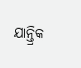ଯାନ୍ତ୍ରିକ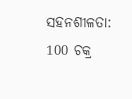ସହନଶୀଳତା: 100 ଚକ୍ର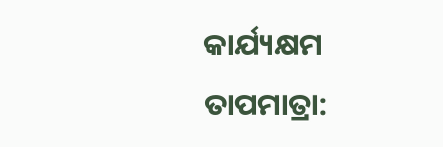କାର୍ଯ୍ୟକ୍ଷମ ତାପମାତ୍ରା: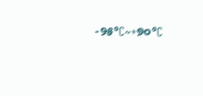-୨୫°C~+୭୦°C